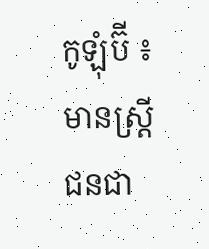កូឡុំប៊ី ៖ មានស្ត្រីជនជា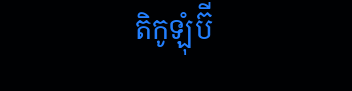តិកូឡុំប៊ី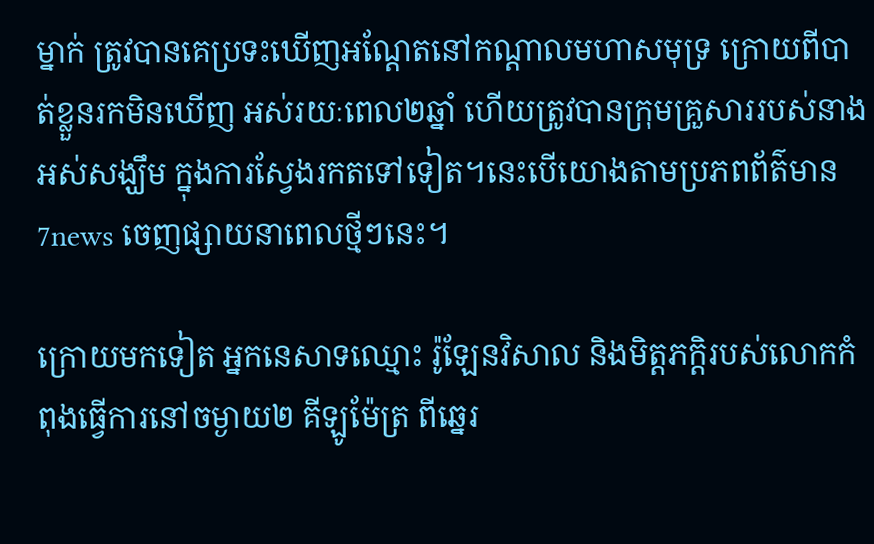ម្នាក់ ត្រូវបានគេប្រទះឃើញអណ្តែតនៅកណ្តាលមហាសមុទ្រ ក្រោយពីបាត់ខ្លួនរកមិនឃើញ អស់រយៈពេល២ឆ្នាំ ហើយត្រូវបានក្រុមគ្រួសាររបស់នាងអស់សង្ឃឹម ក្នុងការស្វែងរកតទៅទៀត។នេះបើយោងតាមប្រភពព័ត៌មាន 7news ចេញផ្សាយនាពេលថ្មីៗនេះ។

ក្រោយមកទៀត អ្នកនេសាទឈ្មោះ រ៉ូឡែនវិសាល និងមិត្តភក្តិរបស់លោកកំពុងធ្វើការនៅចម្ងាយ២ គីឡូម៉ែត្រ ពីឆ្នេរ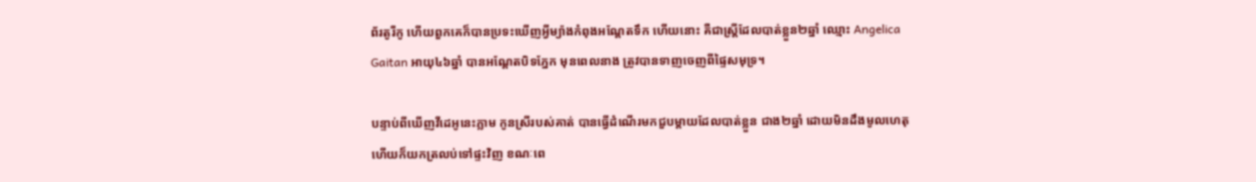ព័រតូរីកូ ហើយពួកគេក៏បានប្រទះឃើញអ្វីម្យ៉ាងកំពុងអណ្តែតទឹក ហើយនោះ គឺជាស្ត្រីដែលបាត់ខ្លួន២ឆ្នាំ ឈ្មោះ Angelica Gaitan អាយុ៤៦ឆ្នាំ បានអណ្តែតបិទភ្នែក មុនពេលនាង ត្រូវបានទាញចេញពីផ្ទៃសមុទ្រ។

បន្ទាប់ពីឃើញវីដេអូនេះភ្លាម កូនស្រីរបស់គាត់ បានធ្វើដំណើរមកជួបម្តាយដែលបាត់ខ្លួន ជាង២ឆ្នាំ ដោយមិនដឹងមូលហេតុ ហើយក៏យកត្រលប់ទៅផ្ទះវិញ ខណៈពេ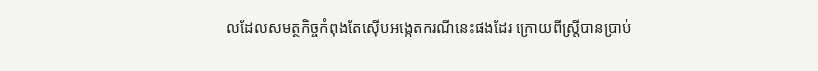លដែលសមត្ថកិច្ចកំពុងតែស៊ើបអង្កេតករណីនេះផងដែរ ក្រោយពីស្ត្រីបានប្រាប់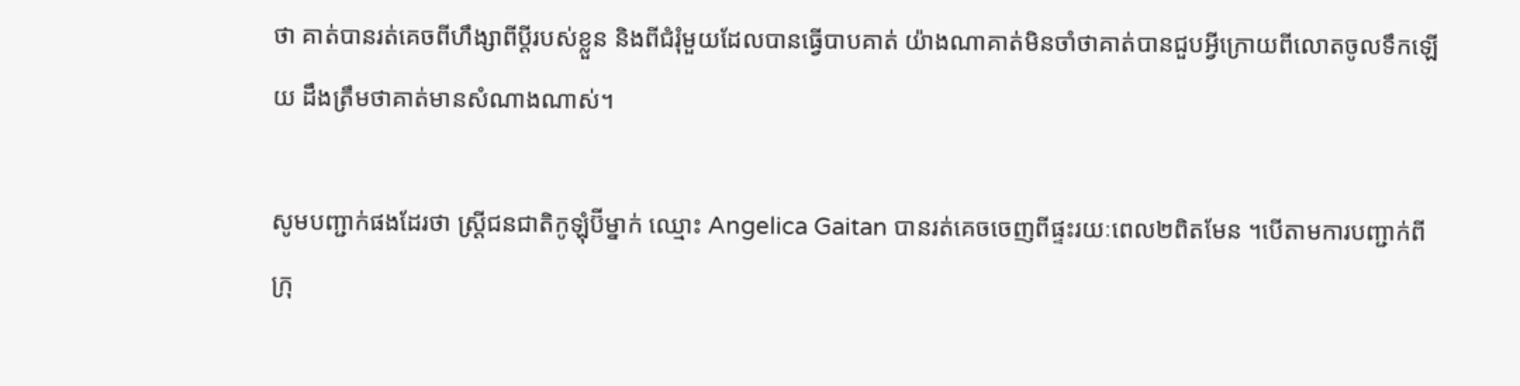ថា គាត់បានរត់គេចពីហឹង្សាពីប្តីរបស់ខ្លួន និងពីជំរុំមួយដែលបានធ្វើបាបគាត់ យ៉ាងណាគាត់មិនចាំថាគាត់បានជួបអ្វីក្រោយពីលោតចូលទឹកឡើយ ដឹងត្រឹមថាគាត់មានសំណាងណាស់។

សូមបញ្ជាក់ផងដែរថា ស្ដ្រីជនជាតិកូឡុំប៊ីម្នាក់ ឈ្មោះ Angelica Gaitan បានរត់គេចចេញពីផ្ទះរយៈពេល២ពិតមែន ។បើតាមការបញ្ជាក់ពីក្រុ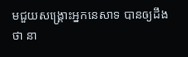មជួយសង្គ្រោះអ្នកនេសាទ បានឲ្យដឹងថា នា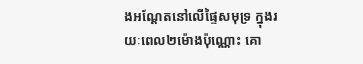ងអណ្ដែតនៅលើផ្ទៃសមុទ្រ ក្នុងរយៈពេល២ម៉ោងប៉ុណ្ណោះ គោ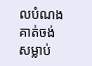លបំណងគាត់ចង់សម្លាប់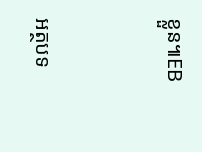ខ្លួន៕EB



អត្ថបទ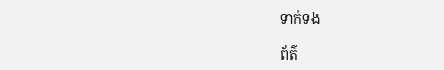ទាក់ទង

ព័ត៌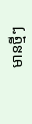មានថ្មីៗ